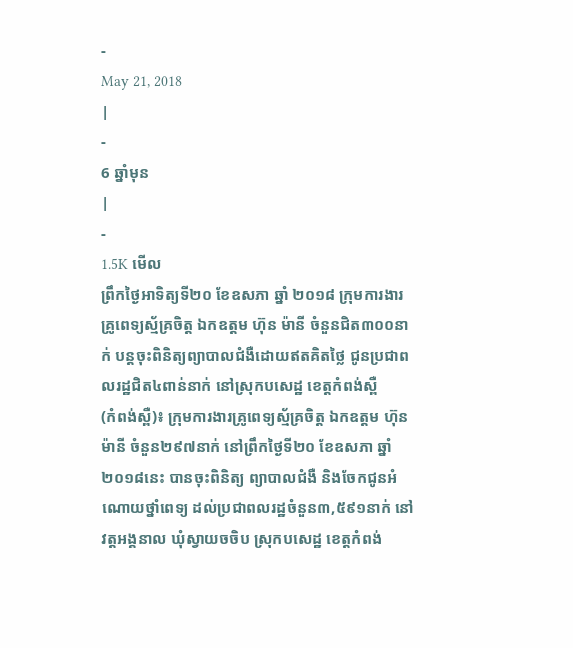-
May 21, 2018
|
-
6 ឆ្នាំមុន
|
-
1.5K មើល
ព្រឹកថ្ងៃអាទិត្យទី២០ ខែឧសភា ឆ្នាំ ២០១៨ ក្រុមការងារគ្រូពេទ្យស្ម័គ្រចិត្ត ឯកឧត្ដម ហ៊ុន ម៉ានី ចំនួនជិត៣០០នាក់ បន្តចុះពិនិត្យព្យាបាលជំងឺដោយឥតគិតថ្លៃ ជូនប្រជាពលរដ្ឋជិត៤ពាន់នាក់ នៅស្រុកបសេដ្ឋ ខេត្តកំពង់ស្ពឺ
(កំពង់ស្ពឺ)៖ ក្រុមការងារគ្រូពេទ្យស្ម័គ្រចិត្ត ឯកឧត្ដម ហ៊ុន ម៉ានី ចំនួន២៩៧នាក់ នៅព្រឹកថ្ងៃទី២០ ខែឧសភា ឆ្នាំ២០១៨នេះ បានចុះពិនិត្យ ព្យាបាលជំងឺ និងចែកជូនអំណោយថ្នាំពេទ្យ ដល់ប្រជាពលរដ្ឋចំនួន៣,៥៩១នាក់ នៅវត្តអង្គនាល ឃុំស្វាយចចិប ស្រុកបសេដ្ឋ ខេត្តកំពង់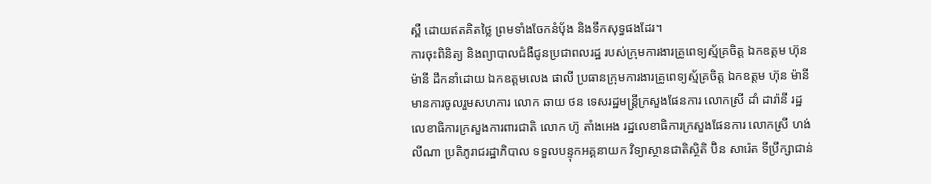ស្ពឺ ដោយឥតគិតថ្លៃ ព្រមទាំងចែកនំបុ័ង និងទឹកសុទ្ធផងដែរ។
ការចុះពិនិត្យ និងព្យាបាលជំងឺជូនប្រជាពលរដ្ឋ របស់ក្រុមការងារគ្រូពេទ្យស្ម័គ្រចិត្ត ឯកឧត្ដម ហ៊ុន ម៉ានី ដឹកនាំដោយ ឯកឧត្ដមលេង ផាលី ប្រធានក្រុមការងារគ្រូពេទ្យស្ម័គ្រចិត្ត ឯកឧត្ដម ហ៊ុន ម៉ានី មានការចូលរួមសហការ លោក ឆាយ ថន ទេសរដ្ឋមន្ត្រីក្រសួងផែនការ លោកស្រី ដាំ ដារ៉ានី រដ្ឋលេខាធិការក្រសួងការពារជាតិ លោក ហ៊ូ តាំងអេង រដ្ឋលេខាធិការក្រសួងផែនការ លោកស្រី ហង់ លីណា ប្រតិភូរាជរដ្ឋាភិបាល ទទួលបន្ទុកអគ្គនាយក វិទ្យាស្ថានជាតិស្ថិតិ ប៊ិន សារ៉េត ទីប្រឹក្សាជាន់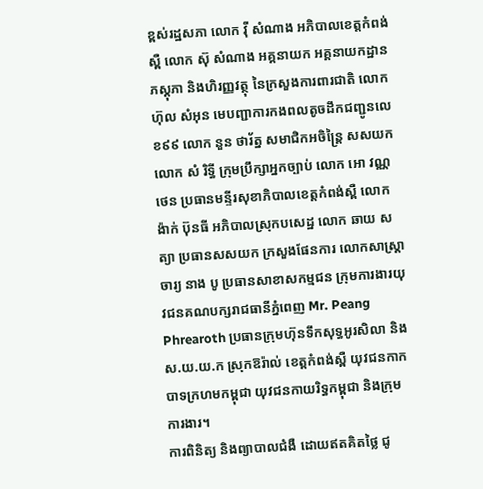ខ្ពស់រដ្ឋសភា លោក វ៉ី សំណាង អភិបាលខេត្តកំពង់ស្ពឺ លោក ស៊ុ សំណាង អគ្គនាយក អគ្គនាយកដ្ឋានភស្តុភា និងហិរញ្ញវត្ថុ នៃក្រសួងការពារជាតិ លោក ហ៊ុល សំអុន មេបញ្ជាការកងពលតូចដឹកជញ្ជូនលេខ៩៩ លោក នួន ថារ័ត្ន សមាជិកអចិន្ត្រៃ សសយក លោក សំ រិទ្ធី ក្រុមប្រឹក្សាអ្នកច្បាប់ លោក អោ វណ្ណថេន ប្រធានមន្ទីរសុខាភិបាលខេត្តកំពង់ស្ពឺ លោក ង៉ាក់ ប៊ុនធី អភិបាលស្រុកបសេដ្ឋ លោក ឆាយ សត្យា ប្រធានសសយក ក្រសួងផែនការ លោកសាស្ត្រាចារ្យ នាង បូ ប្រធានសាខាសកម្មជន ក្រុមការងារយុវជនគណបក្សរាជធានីភ្នំពេញ Mr. Peang Phrearoth ប្រធានក្រុមហ៊ុនទឹកសុទ្ធអូរសិលា និងស.យ.យ.ក ស្រុកឱរ៉ាល់ ខេត្តកំពង់ស្ពឺ យុវជនកាកបាទក្រហមកម្ពុជា យុវជនកាយរិទ្ធកម្ពុជា និងក្រុមការងារ។
ការពិនិត្យ និងព្យាបាលជំងឺ ដោយឥតគិតថ្លៃ ជូ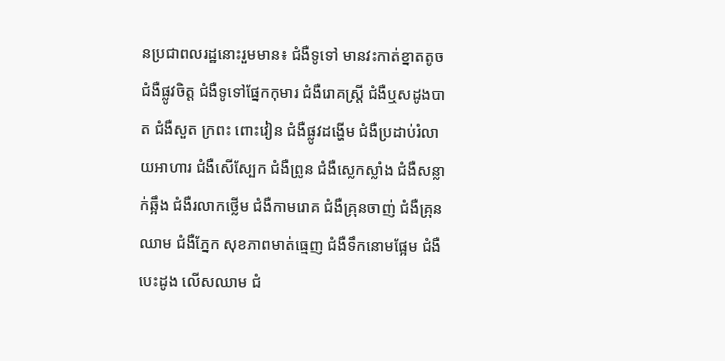នប្រជាពលរដ្ឋនោះរួមមាន៖ ជំងឺទូទៅ មានវះកាត់ខ្នាតតូច ជំងឺផ្លូវចិត្ត ជំងឺទូទៅផ្នែកកុមារ ជំងឺរោគស្ត្រី ជំងឺឬសដូងបាត ជំងឺសួត ក្រពះ ពោះវៀន ជំងឺផ្លូវដង្ហើម ជំងឺប្រដាប់រំលាយអាហារ ជំងឺសើស្បែក ជំងឺព្រូន ជំងឺស្លេកស្លាំង ជំងឺសន្លាក់ឆ្អឹង ជំងឺរលាកថ្លើម ជំងឺកាមរោគ ជំងឺគ្រុនចាញ់ ជំងឺគ្រុនឈាម ជំងឺភ្នែក សុខភាពមាត់ធ្មេញ ជំងឺទឹកនោមផ្អែម ជំងឺបេះដូង លើសឈាម ជំ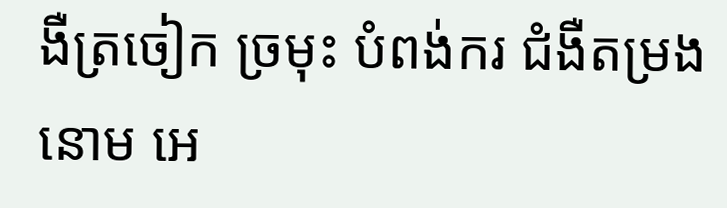ងឺត្រចៀក ច្រមុះ បំពង់ករ ជំងឺតម្រងនោម អេ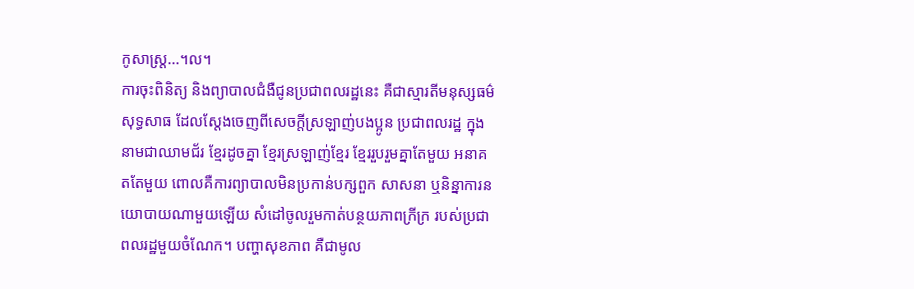កូសាស្ត្រ...។ល។
ការចុះពិនិត្យ និងព្យាបាលជំងឺជូនប្រជាពលរដ្ឋនេះ គឺជាស្មារតីមនុស្សធម៌សុទ្ធសាធ ដែលស្តែងចេញពីសេចក្តីស្រឡាញ់បងប្អូន ប្រជាពលរដ្ឋ ក្នុងនាមជាឈាមជ័រ ខ្មែរដូចគ្នា ខ្មែរស្រឡាញ់ខ្មែរ ខ្មែររួបរួមគ្នាតែមួយ អនាគតតែមួយ ពោលគឺការព្យាបាលមិនប្រកាន់បក្សពួក សាសនា ឬនិន្នាការនយោបាយណាមួយឡើយ សំដៅចូលរួមកាត់បន្ថយភាពក្រីក្រ របស់ប្រជាពលរដ្ឋមួយចំណែក។ បញ្ហាសុខភាព គឺជាមូល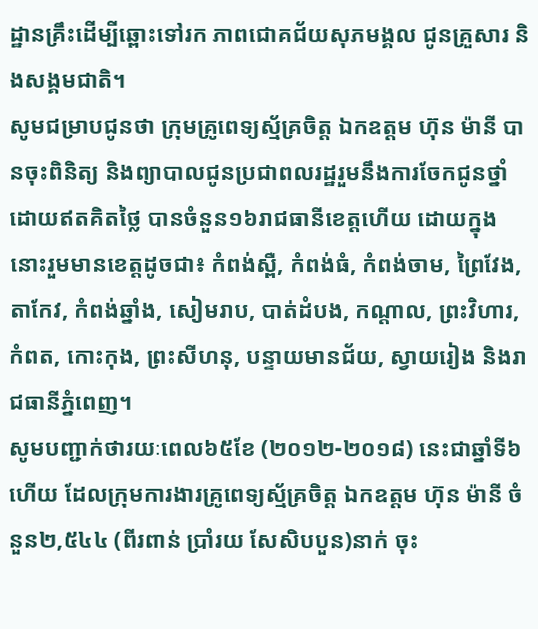ដ្ឋានគ្រឹះដើម្បីឆ្ពោះទៅរក ភាពជោគជ័យសុភមង្គល ជូនគ្រួសារ និងសង្គមជាតិ។
សូមជម្រាបជូនថា ក្រុមគ្រូពេទ្យស្ម័គ្រចិត្ត ឯកឧត្ដម ហ៊ុន ម៉ានី បានចុះពិនិត្យ និងព្យាបាលជូនប្រជាពលរដ្ឋរួមនឹងការចែកជូនថ្នាំដោយឥតគិតថ្លៃ បានចំនួន១៦រាជធានីខេត្តហើយ ដោយក្នុងនោះរួមមានខេត្តដូចជា៖ កំពង់ស្ពឺ, កំពង់ធំ, កំពង់ចាម, ព្រៃវែង, តាកែវ, កំពង់ឆ្នាំង, សៀមរាប, បាត់ដំបង, កណ្តាល, ព្រះវិហារ, កំពត, កោះកុង, ព្រះសីហនុ, បន្ទាយមានជ័យ, ស្វាយរៀង និងរាជធានីភ្នំពេញ។
សូមបញ្ជាក់ថារយៈពេល៦៥ខែ (២០១២-២០១៨) នេះជាឆ្នាំទី៦ហើយ ដែលក្រុមការងារគ្រូពេទ្យស្ម័គ្រចិត្ត ឯកឧត្ដម ហ៊ុន ម៉ានី ចំនួន២,៥៤៤ (ពីរពាន់ ប្រាំរយ សែសិបបួន)នាក់ ចុះ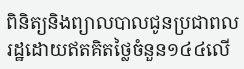ពិនិត្យនិងព្យាលបាលជូនប្រជាពលរដ្ឋដោយឥតគិតថ្លៃចំនួន១៤៤លើ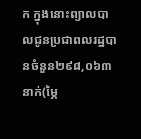ក ក្នុងនោះព្យាលបាលជូនប្រជាពលរដ្ឋបានចំនួន២៩៨,០៦៣នាក់(ម្ភៃ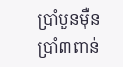ប្រាំបួនម៉ឺន ប្រាំ៣ពាន់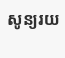សូន្យរយ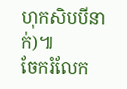ហុកសិបបីនាក់)៕
ចែករំលែក